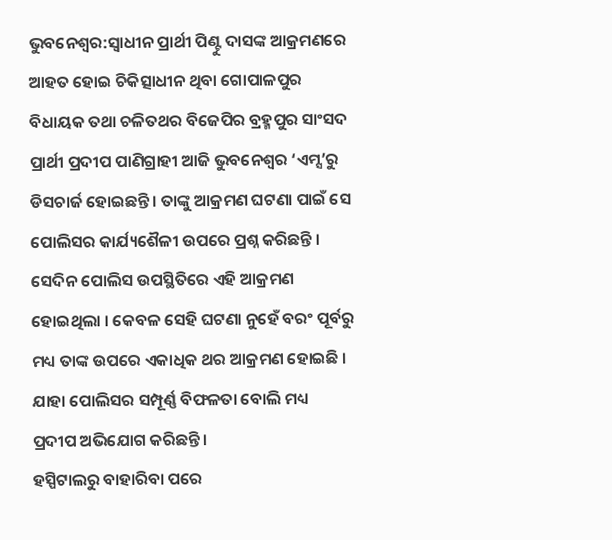ଭୁବନେଶ୍ବର:ସ୍ବାଧୀନ ପ୍ରାର୍ଥୀ ପିଣ୍ଟୁ ଦାସଙ୍କ ଆକ୍ରମଣରେ ଆହତ ହୋଇ ଚିକିତ୍ସାଧୀନ ଥିବା ଗୋପାଳପୁର ବିଧାୟକ ତଥା ଚଳିତଥର ବିଜେପିର ବ୍ରହ୍ମପୁର ସାଂସଦ ପ୍ରାର୍ଥୀ ପ୍ରଦୀପ ପାଣିଗ୍ରାହୀ ଆଜି ଭୁବନେଶ୍ବର ‘ଏମ୍ସ’ରୁ ଡିସଚାର୍ଜ ହୋଇଛନ୍ତି । ତାଙ୍କୁ ଆକ୍ରମଣ ଘଟଣା ପାଇଁ ସେ ପୋଲିସର କାର୍ଯ୍ୟଶୈଳୀ ଉପରେ ପ୍ରଶ୍ନ କରିଛନ୍ତି । ସେଦିନ ପୋଲିସ ଉପସ୍ଥିତିରେ ଏହି ଆକ୍ରମଣ ହୋଇଥିଲା । କେବଳ ସେହି ଘଟଣା ନୁହେଁ ବରଂ ପୂର୍ବରୁ ମଧ୍ୟ ତାଙ୍କ ଉପରେ ଏକାଧିକ ଥର ଆକ୍ରମଣ ହୋଇଛି । ଯାହା ପୋଲିସର ସମ୍ପୂର୍ଣ୍ଣ ବିଫଳତା ବୋଲି ମଧ୍ୟ ପ୍ରଦୀପ ଅଭିଯୋଗ କରିଛନ୍ତି ।
ହସ୍ପିଟାଲରୁ ବାହାରିବା ପରେ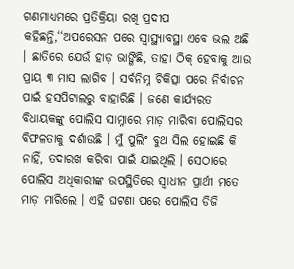ଗଣମାଧ୍ୟମରେ ପ୍ରତିକ୍ରିୟା ରଖି ପ୍ରଦୀପ କହିଛନ୍ତି,‘‘ଅପରେସନ ପରେ ସ୍ବାସ୍ଥ୍ୟାବସ୍ଥା ଏବେ ଭଲ ଅଛି । ଛାତିରେ ଯେଉଁ ହାଡ଼ ଭାଙ୍ଗିଛି, ତାହା ଠିକ୍ ହେବାକୁ ଆଉ ପ୍ରାୟ ୩ ମାସ ଲାଗିବ । ସର୍ବନିମ୍ନ ଚିକିତ୍ସା ପରେ ନିର୍ବାଚନ ପାଇଁ ହସପିଟାଲରୁ ବାହାରିଛି । ଜଣେ କାର୍ଯ୍ୟରତ ବିଧାୟକଙ୍କୁ ପୋଲିସ ସାମ୍ନାରେ ମାଡ଼ ମାରିବା ପୋଲିସର ବିଫଳତାକୁ ଦର୍ଶାଉଛି । ମୁଁ ପୁଲିଂ ବୁଥ ସିଲ ହୋଇଛି କି ନାହିଁ, ତଦାରଖ କରିବା ପାଇଁ ଯାଇଥିଲି । ସେଠାରେ ପୋଲିସ ଅଧିକାରୀଙ୍କ ଉପସ୍ଥିତିରେ ସ୍ଵାଧୀନ ପ୍ରାର୍ଥୀ ମତେ ମାଡ଼ ମାରିଲେ । ଏହି ଘଟଣା ପରେ ପୋଲିସ ଡିଜି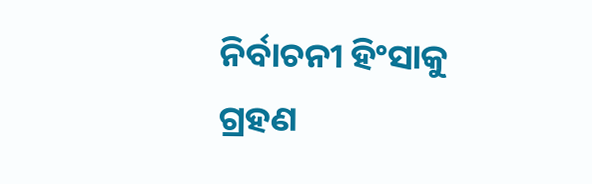ନିର୍ବାଚନୀ ହିଂସାକୁ ଗ୍ରହଣ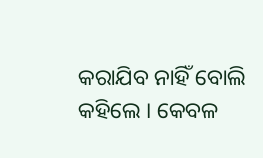କରାଯିବ ନାହିଁ ବୋଲି କହିଲେ । କେବଳ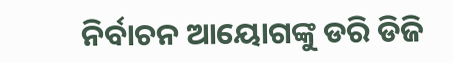ନିର୍ବାଚନ ଆୟୋଗଙ୍କୁ ଡରି ଡିଜି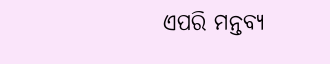ଏପରି ମନ୍ତବ୍ୟ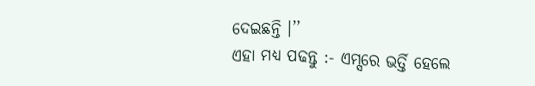ଦେଇଛନ୍ତି ।’’
ଏହା ମଧ୍ୟ ପଢନ୍ତୁ :- ଏମ୍ସରେ ଭର୍ତ୍ତି ହେଲେ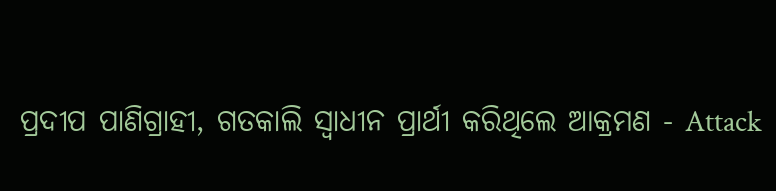ପ୍ରଦୀପ ପାଣିଗ୍ରାହୀ, ଗତକାଲି ସ୍ବାଧୀନ ପ୍ରାର୍ଥୀ କରିଥିଲେ ଆକ୍ରମଣ - Attack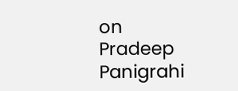on Pradeep Panigrahi